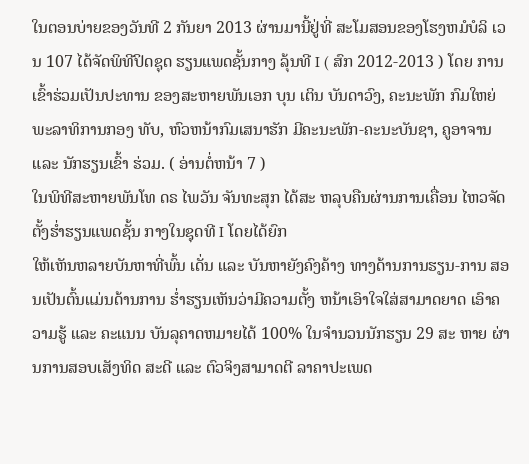ໃນຕອນບ່າຍຂອງວັນທີ 2 ກັນຍາ 2013 ຜ່ານມານີ້ຢູ່ທີ່ ສະໂມສອນຂອງໂຮງຫມໍບໍລິ ເວນ 107 ໄດ້ຈັດພິທີປິດຊຸດ ຮຽນແພດຊັ້ນກາງ ລຸ້ນທີ I ( ສົກ 2012-2013 ) ໂດຍ ການເຂົ້າຮ່ວມເປັນປະທານ ຂອງສະຫາຍພັນເອກ ບຸນ ເຕິນ ບັນດາວົງ, ຄະນະພັກ ກົມໃຫຍ່ພະລາທິການກອງ ທັບ, ຫົວຫນ້າກົມເສນາຮັກ ມີຄະນະພັກ-ຄະນະບັນຊາ, ຄູອາຈານ ແລະ ນັກຮຽນເຂົ້າ ຮ່ວມ. ( ອ່ານຕໍ່ຫນ້າ 7 )
ໃນພິທີສະຫາຍພັນໂທ ດຣ ໄພວັນ ຈັນທະສຸກ ໄດ້ສະ ຫລຸບຄືນຜ່ານການເຄື່ອນ ໄຫວຈັດຕັ້ງຮ່ຳຮຽນແພດຊັ້ນ ກາງໃນຊຸດທີ I ໂດຍໄດ້ຍົກ
ໃຫ້ເຫັນຫລາຍບັນຫາທີ່ພົ້ນ ເດັ່ນ ແລະ ບັນຫາຍັງຄົງຄ້າງ ທາງດ້ານການຮຽນ-ການ ສອນເປັນຕົ້ນແມ່ນດ້ານການ ຮ່ຳຮຽນເຫັນວ່າມີຄວາມຕັ້ງ ຫນ້າເອົາໃຈໃສ່ສາມາດຍາດ ເອົາຄວາມຮູ້ ແລະ ຄະແນນ ບັນລຸຄາດຫມາຍໄດ້ 100% ໃນຈຳນວນນັກຮຽນ 29 ສະ ຫາຍ ຜ່ານການສອບເສັງທິດ ສະດີ ແລະ ຕົວຈິງສາມາດຕີ ລາຄາປະເພດ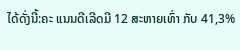ໄດ້ດັ່ງນີ້:ຄະ ແນນດີເລີດມີ 12 ສະຫາຍເທົ່າ ກັບ 41,3%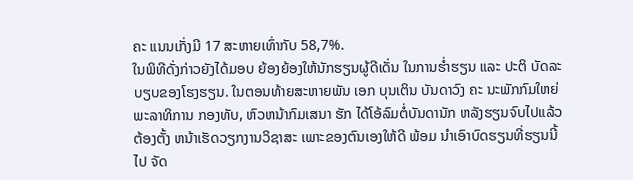ຄະ ແນນເກັ່ງມີ 17 ສະຫາຍເທົ່າກັບ 58,7%.
ໃນພິທີດັ່ງກ່າວຍັງໄດ້ມອບ ຍ້ອງຍ້ອງໃຫ້ນັກຮຽນຜູ້ດີເດັ່ນ ໃນການຮ່ຳຮຽນ ແລະ ປະຕິ ບັດລະບຽບຂອງໂຮງຮຽນ. ໃນຕອນທ້າຍສະຫາຍພັນ ເອກ ບຸນເຕິນ ບັນດາວົງ ຄະ ນະພັກກົມໃຫຍ່ພະລາທິການ ກອງທັບ, ຫົວຫນ້າກົມເສນາ ຮັກ ໄດ້ໂອ້ລົມຕໍ່ບັນດານັກ ຫລັງຮຽນຈົບໄປແລ້ວຕ້ອງຕັ້ງ ຫນ້າເຮັດວຽກງານວິຊາສະ ເພາະຂອງຕົນເອງໃຫ້ດີ ພ້ອມ ນຳເອົາບົດຮຽນທີ່ຮຽນນີ້ໄປ ຈັດ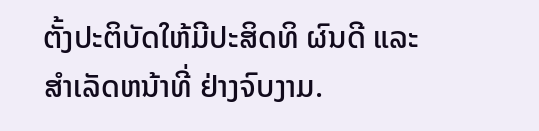ຕັ້ງປະຕິບັດໃຫ້ມີປະສິດທິ ຜົນດີ ແລະ ສຳເລັດຫນ້າທີ່ ຢ່າງຈົບງາມ.